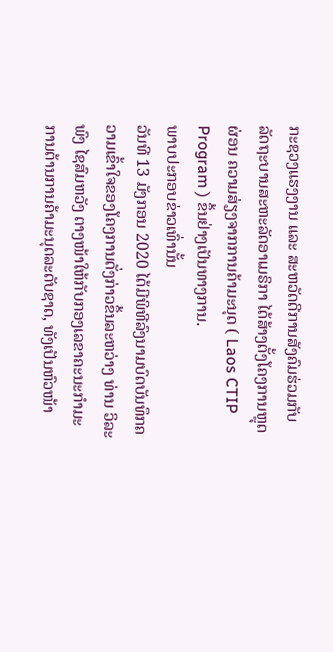ກະຊວງແຮງງານ ແລະ ສະຫວັດດີການສັງຄົມຮ່ວມກັບລັດຖະບານສະຫະລັດອາເມຣິກາ ໄດ້ສ້າງຕັ້ງໂຄງການຫຼຸດຜ່ອນ ຄວາມສ່ຽງຈາກການຄ້າມະນຸດ ( Laos CTIP Program ) ຂຶ້ນຢ່າງເປັນທາງການ.
ພາບປະກອບຂ່າວເທົ່ານັ້ນ
ວັນທີ 13 ມັງກອນ 2020 ໄດ້ມີພິທີລົງນາມບົດບັນທຶກຄວາມເຂົ້າໃຈຂອງໂຄງການດັ່ງກ່າວຂຶ້ນລະຫວ່າງ ທ່ານ ວິລະພົງ ໄຊສົມຫວັງ ຕາງໜ້າໃຫ້ກັບກອງເລຂາຄະນະກຳມະການຕ້ານການຄ້າມະນຸດລະດັບຊາດ, ທັງເປັນຫົວໜ້າ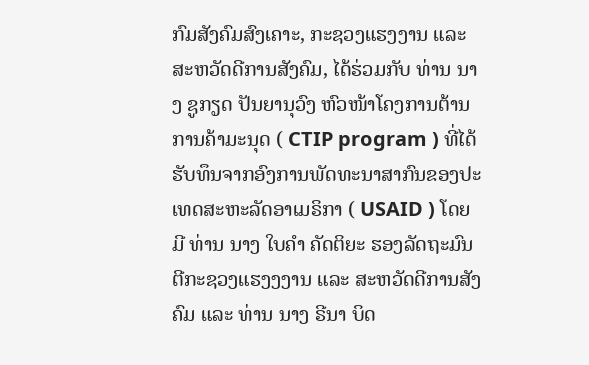ກົມສັງຄົມສົງເຄາະ, ກະຊວງແຮງງານ ແລະ ສະຫວັດດີການສັງຄົມ, ໄດ້ຮ່ວມກັບ ທ່ານ ນາງ ຊູກຽດ ປັນຍານຸວົງ ຫົວໜ້າໂຄງການຕ້ານການຄ້າມະນຸດ ( CTIP program ) ທີ່ໄດ້ຮັບທຶນຈາກອົງການພັດທະນາສາກົນຂອງປະເທດສະຫະລັດອາເມຣິກາ ( USAID ) ໂດຍມີ ທ່ານ ນາງ ໃບຄຳ ຄັດຕິຍະ ຮອງລັດຖະມົນຕີກະຊວງແຮງງງານ ແລະ ສະຫວັດດີການສັງຄົມ ແລະ ທ່ານ ນາງ ຣີນາ ບິດ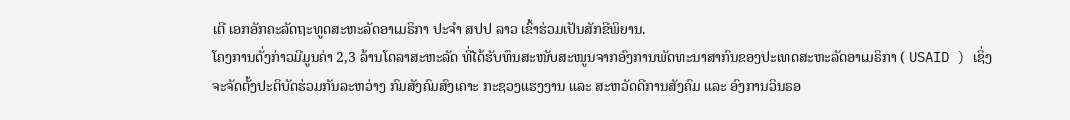ເຕີ ເອກອັກຄະລັດຖະທູດສະຫະລັດອາເມຣິກາ ປະຈຳ ສປປ ລາວ ເຂົ້າຮ່ວມເປັນສັກຂີພິຍານ.
ໂຄງການດັ່ງກ່າວມີມູນຄ່າ 2,3 ລ້ານໂດລາສະຫະລັດ ທີ່ໄດ້ຮັບທຶນສະໜັບສະໜູນຈາກອົງການພັດທະນາສາກົນຂອງປະເທດສະຫະລັດອາເມຣິກາ ( USAID ) ເຊິ່ງຈະຈັດຕັ້ງປະຕິບັດຮ່ວມກັນລະຫວ່າງ ກົມສັງຄົມສົງເຄາະ ກະຊວງແຮງງານ ແລະ ສະຫວັດດີການສັງຄົມ ແລະ ອົງການວິນຣອ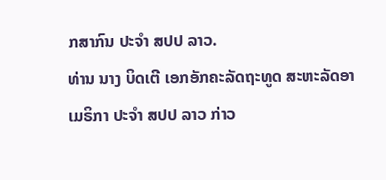ກສາກົນ ປະຈໍາ ສປປ ລາວ.
ທ່ານ ນາງ ບິດເຕີ ເອກອັກຄະລັດຖະທູດ ສະຫະລັດອາເມຣິກາ ປະຈຳ ສປປ ລາວ ກ່າວ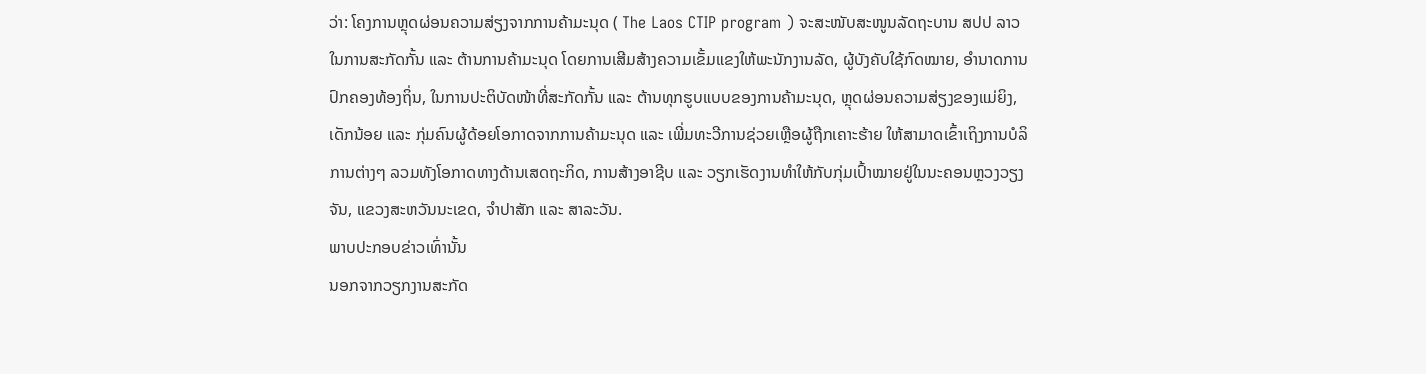ວ່າ: ໂຄງການຫຼຸດຜ່ອນຄວາມສ່ຽງຈາກການຄ້າມະນຸດ ( The Laos CTIP program ) ຈະສະໜັບສະໜູນລັດຖະບານ ສປປ ລາວ ໃນການສະກັດກັ້ນ ແລະ ຕ້ານການຄ້າມະນຸດ ໂດຍການເສີມສ້າງຄວາມເຂັ້ມແຂງໃຫ້ພະນັກງານລັດ, ຜູ້ບັງຄັບໃຊ້ກົດໝາຍ, ອໍານາດການປົກຄອງທ້ອງຖິ່ນ, ໃນການປະຕິບັດໜ້າທີ່ສະກັດກັ້ນ ແລະ ຕ້ານທຸກຮູບແບບຂອງການຄ້າມະນຸດ, ຫຼຸດຜ່ອນຄວາມສ່ຽງຂອງແມ່ຍິງ, ເດັກນ້ອຍ ແລະ ກຸ່ມຄົນຜູ້ດ້ອຍໂອກາດຈາກການຄ້າມະນຸດ ແລະ ເພີ່ມທະວີການຊ່ວຍເຫຼືອຜູ້ຖືກເຄາະຮ້າຍ ໃຫ້ສາມາດເຂົ້າເຖິງການບໍລິການຕ່າງໆ ລວມທັງໂອກາດທາງດ້ານເສດຖະກິດ, ການສ້າງອາຊີບ ແລະ ວຽກເຮັດງານທຳໃຫ້ກັບກຸ່ມເປົ້າໝາຍຢູ່ໃນນະຄອນຫຼວງວຽງຈັນ, ແຂວງສະຫວັນນະເຂດ, ຈຳປາສັກ ແລະ ສາລະວັນ.
ພາບປະກອບຂ່າວເທົ່ານັ້ນ
ນອກຈາກວຽກງານສະກັດ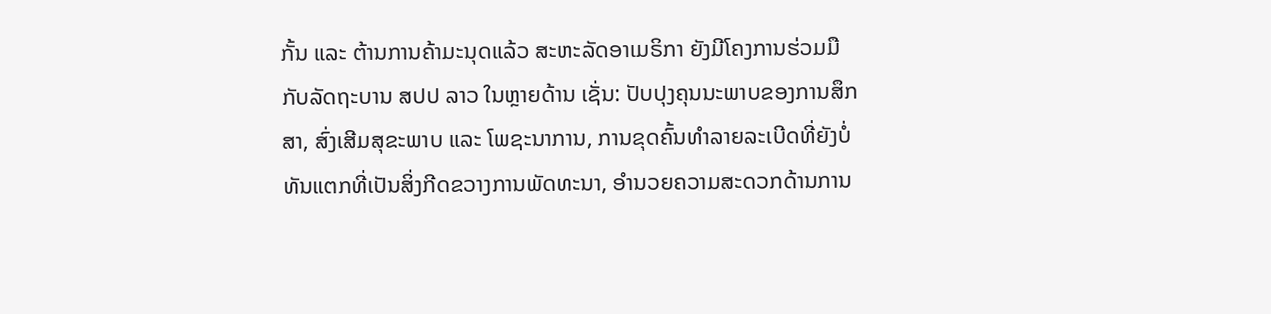ກັ້ນ ແລະ ຕ້ານການຄ້າມະນຸດແລ້ວ ສະຫະລັດອາເມຣິກາ ຍັງມີໂຄງການຮ່ວມມືກັບລັດຖະບານ ສປປ ລາວ ໃນຫຼາຍດ້ານ ເຊັ່ນ: ປັບປຸງຄຸນນະພາບຂອງການສຶກສາ, ສົ່ງເສີມສຸຂະພາບ ແລະ ໂພຊະນາການ, ການຂຸດຄົ້ນທໍາລາຍລະເບີດທີ່ຍັງບໍ່ທັນແຕກທີ່ເປັນສິ່ງກີດຂວາງການພັດທະນາ, ອຳນວຍຄວາມສະດວກດ້ານການ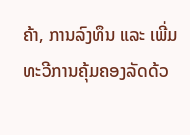ຄ້າ, ການລົງທຶນ ແລະ ເພີ່ມທະວີການຄຸ້ມຄອງລັດດ້ວ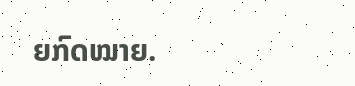ຍກົດໝາຍ.